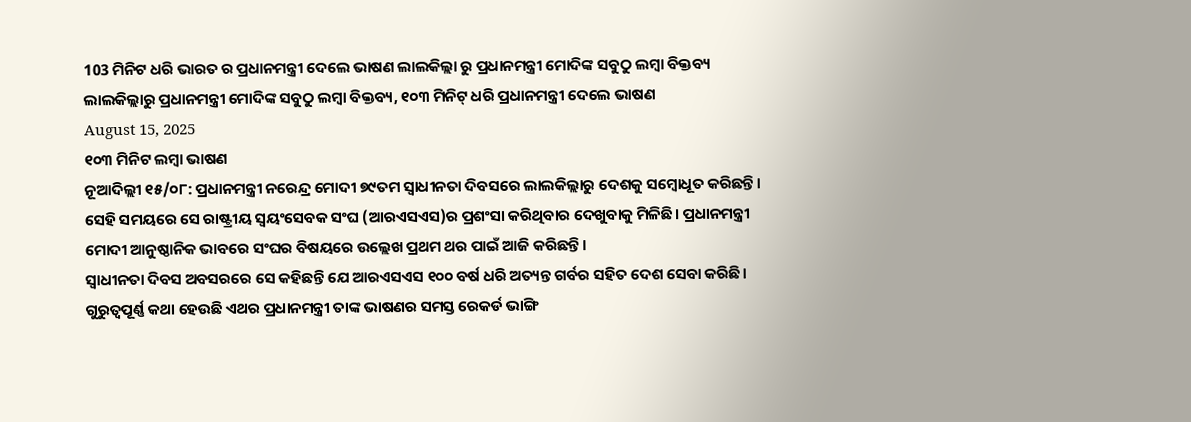103 ମିନିଟ ଧରି ଭାରତ ର ପ୍ରଧାନମନ୍ତ୍ରୀ ଦେଲେ ଭାଷଣ ଲାଲକିଲ୍ଲା ରୁ ପ୍ରଧାନମନ୍ତ୍ରୀ ମୋଦିଙ୍କ ସବୁଠୁ ଲମ୍ବା ବିକ୍ତବ୍ୟ
ଲାଲକିଲ୍ଲାରୁ ପ୍ରଧାନମନ୍ତ୍ରୀ ମୋଦିଙ୍କ ସବୁଠୁ ଲମ୍ବା ବିକ୍ତବ୍ୟ, ୧୦୩ ମିନିଟ୍ ଧରି ପ୍ରଧାନମନ୍ତ୍ରୀ ଦେଲେ ଭାଷଣ
August 15, 2025
୧୦୩ ମିନିଟ ଲମ୍ବା ଭାଷଣ
ନୂଆଦିଲ୍ଲୀ ୧୫/୦୮: ପ୍ରଧାନମନ୍ତ୍ରୀ ନରେନ୍ଦ୍ର ମୋଦୀ ୭୯ତମ ସ୍ବାଧୀନତା ଦିବସରେ ଲାଲକିଲ୍ଲାରୁ ଦେଶକୁ ସମ୍ବୋଧୂତ କରିଛନ୍ତି। ସେହି ସମୟରେ ସେ ରାଷ୍ଟ୍ରୀୟ ସ୍ବୟଂସେବକ ସଂଘ (ଆରଏସଏସ)ର ପ୍ରଶଂସା କରିଥିବାର ଦେଖୁବାକୁ ମିଳିଛି। ପ୍ରଧାନମନ୍ତ୍ରୀ ମୋଦୀ ଆନୁଷ୍ଠାନିକ ଭାବରେ ସଂଘର ବିଷୟରେ ଉଲ୍ଲେଖ ପ୍ରଥମ ଥର ପାଇଁ ଆଜି କରିଛନ୍ତି।
ସ୍ବାଧୀନତା ଦିବସ ଅବସରରେ ସେ କହିଛନ୍ତି ଯେ ଆରଏସଏସ ୧୦୦ ବର୍ଷ ଧରି ଅତ୍ୟନ୍ତ ଗର୍ବର ସହିତ ଦେଶ ସେବା କରିଛି। ଗୁରୁତ୍ଵପୂର୍ଣ୍ଣ କଥା ହେଉଛି ଏଥର ପ୍ରଧାନମନ୍ତ୍ରୀ ତାଙ୍କ ଭାଷଣର ସମସ୍ତ ରେକର୍ଡ ଭାଙ୍ଗି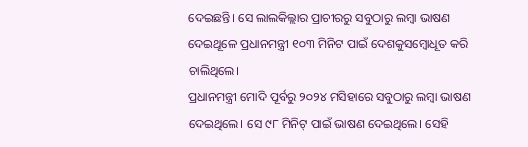ଦେଇଛନ୍ତି। ସେ ଲାଲକିଲ୍ଲାର ପ୍ରାଚୀରରୁ ସବୁଠାରୁ ଲମ୍ବା ଭାଷଣ ଦେଇଥୂଳେ ପ୍ରଧାନମନ୍ତ୍ରୀ ୧୦୩ ମିନିଟ ପାଇଁ ଦେଶକୁସମ୍ବୋଧୂତ କରି ଚାଲିଥିଲେ।
ପ୍ରଧାନମନ୍ତ୍ରୀ ମୋଦି ପୂର୍ବରୁ ୨୦୨୪ ମସିହାରେ ସବୁଠାରୁ ଲମ୍ବା ଭାଷଣ ଦେଇଥିଲେ। ସେ ୯୮ ମିନିଟ୍ ପାଇଁ ଭାଷଣ ଦେଇଥିଲେ। ସେହି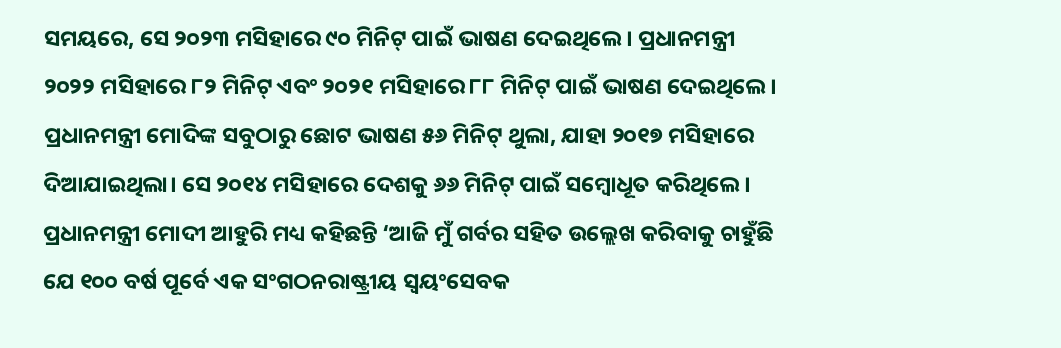ସମୟରେ, ସେ ୨୦୨୩ ମସିହାରେ ୯୦ ମିନିଟ୍ ପାଇଁ ଭାଷଣ ଦେଇଥିଲେ। ପ୍ରଧାନମନ୍ତ୍ରୀ ୨୦୨୨ ମସିହାରେ ୮୨ ମିନିଟ୍ ଏବଂ ୨୦୨୧ ମସିହାରେ ୮୮ ମିନିଟ୍ ପାଇଁ ଭାଷଣ ଦେଇଥିଲେ। ପ୍ରଧାନମନ୍ତ୍ରୀ ମୋଦିଙ୍କ ସବୁଠାରୁ ଛୋଟ ଭାଷଣ ୫୬ ମିନିଟ୍ ଥୁଲା, ଯାହା ୨୦୧୭ ମସିହାରେ ଦିଆଯାଇଥିଲା। ସେ ୨୦୧୪ ମସିହାରେ ଦେଶକୁ ୬୬ ମିନିଟ୍ ପାଇଁ ସମ୍ବୋଧୂତ କରିଥିଲେ।
ପ୍ରଧାନମନ୍ତ୍ରୀ ମୋଦୀ ଆହୁରି ମଧ୍ୟ କହିଛନ୍ତି ‘ଆଜି ମୁଁ ଗର୍ବର ସହିତ ଉଲ୍ଲେଖ କରିବାକୁ ଚାହୁଁଛି ଯେ ୧୦୦ ବର୍ଷ ପୂର୍ବେ ଏକ ସଂଗଠନରାଷ୍ଟ୍ରୀୟ ସ୍ବୟଂସେବକ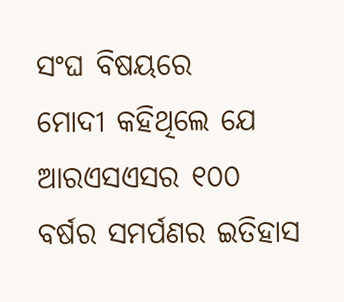ସଂଘ ବିଷୟରେ
ମୋଦୀ କହିଥିଲେ ଯେ ଆରଏସଏସର ୧୦୦
ବର୍ଷର ସମର୍ପଣର ଇତିହାସ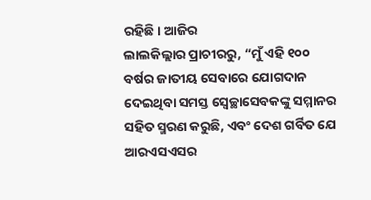ରହିଛି। ଆଜିର
ଲାଲକିଲ୍ଲାର ପ୍ରାଚୀରରୁ, “ମୁଁ ଏହି ୧୦୦
ବର୍ଷର ଜାତୀୟ ସେବାରେ ଯୋଗଦାନ
ଦେଇଥିବା ସମସ୍ତ ସ୍ବେଚ୍ଛାସେବକଙ୍କୁ ସମ୍ମାନର
ସହିତ ସ୍ମରଣ କରୁଛି, ଏବଂ ଦେଶ ଗର୍ବିତ ଯେ
ଆରଏସଏସର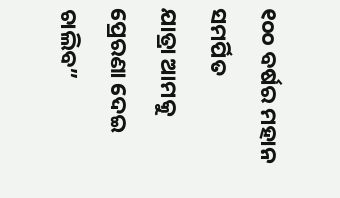୧୦୦ ବର୍ଷର ମହାନ ସମର୍ପିତ
ଯାତ୍ରା ଆମକୁ ପ୍ରେରଣା ଦେଇ ଚାଲିବ”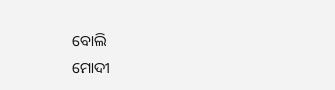ବୋଲି
ମୋଦୀ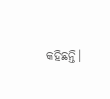କହିଛନ୍ତି।